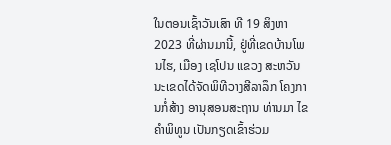ໃນຕອນເຊົ້າວັນເສົາ ທີ 19 ສິງຫາ 2023 ທີ່ຜ່ານມານີ້, ຢູ່ທີ່ເຂດບ້ານໂພນໄຮ, ເມືອງ ເຊໂປນ ແຂວງ ສະຫວັນນະເຂດໄດ້ຈັດພິທີວາງສີລາລຶກ ໂຄງການກໍ່ສ້າງ ອານຸສອນສະຖານ ທ່ານມາ ໄຂຄຳພິທູນ ເປັນກຽດເຂົ້າຮ່ວມ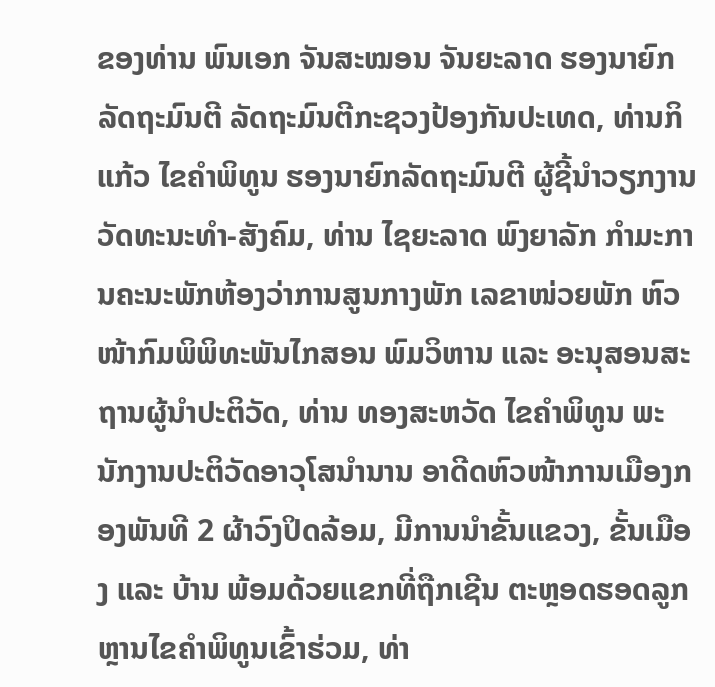ຂອງທ່ານ ພົນເອກ ຈັນສະໝອນ ຈັນຍະລາດ ຮອງນາຍົກລັດຖະມົນຕີ ລັດຖະມົນຕີກະຊວງປ້ອງກັນປະເທດ, ທ່ານກິແກ້ວ ໄຂຄຳພິທູນ ຮອງນາຍົກລັດຖະມົນຕີ ຜູ້ຊີ້ນຳວຽກງານວັດທະນະທຳ-ສັງຄົມ, ທ່ານ ໄຊຍະລາດ ພົງຍາລັກ ກໍາມະການຄະນະພັກຫ້ອງວ່າການສູນກາງພັກ ເລຂາໜ່ວຍພັກ ຫົວໜ້າກົມພິພິທະພັນໄກສອນ ພົມວິຫານ ແລະ ອະນຸສອນສະຖານຜູ້ນໍາປະຕິວັດ, ທ່ານ ທອງສະຫວັດ ໄຂຄຳພິທູນ ພະນັກງານປະຕິວັດອາວຸໂສນຳນານ ອາດີດຫົວໜ້າການເມືອງກອງພັນທີ 2 ຜ້າວົງປິດລ້ອມ, ມີການນຳຂັ້ນແຂວງ, ຂັ້ນເມືອງ ແລະ ບ້ານ ພ້ອມດ້ວຍແຂກທີ່ຖືກເຊີນ ຕະຫຼອດຮອດລູກຫຼານໄຂຄຳພິທູນເຂົ້າຮ່ວມ, ທ່າ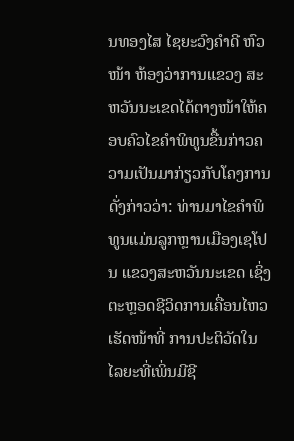ນທອງໄສ ໄຊຍະວົງຄຳດີ ຫົວໜ້າ ຫ້ອງວ່າການແຂວງ ສະຫວັນນະເຂດໄດ້ຕາງໜ້າໃຫ້ຄອບຄົວໄຂຄຳພິທູນຂື້ນກ່າວຄວາມເປັນມາກ່ຽວກັບໂຄງການດັ່ງກ່າວວ່າ: ທ່ານມາໄຂຄຳພິທູນແມ່ນລູກຫຼານເມືອງເຊໂປນ ແຂວງສະຫວັນນະເຂດ ເຊິ່ງຕະຫຼອດຊີວິດການເຄື່ອນໄຫວເຮັດໜ້າທີ່ ການປະຕິວັດໃນໄລຍະທີ່ເພິ່ນມີຊີ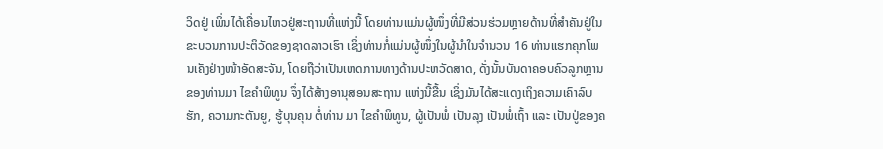ວິດຢູ່ ເພິ່ນໄດ້ເຄື່ອນໄຫວຢູ່ສະຖານທີ່ແຫ່ງນີ້ ໂດຍທ່ານແມ່ນຜູ້ໜຶ່ງທີ່ມີສ່ວນຮ່ວມຫຼາຍດ້ານທີ່ສຳຄັນຢູ່ໃນຂະບວນການປະຕິວັດຂອງຊາດລາວເຮົາ ເຊິ່ງທ່ານກໍ່ແມ່ນຜູ້ໜຶ່ງໃນຜູ້ນຳໃນຈຳນວນ 16 ທ່ານແຮກຄຸກໂພນເຄັງຢ່າງໜ້າອັດສະຈັນ, ໂດຍຖືວ່າເປັນເຫດການທາງດ້ານປະຫວັດສາດ, ດັ່ງນັ້ນບັນດາຄອບຄົວລູກຫຼານຂອງທ່ານມາ ໄຂຄຳພິທູນ ຈຶ່ງໄດ້ສ້າງອານຸສອນສະຖານ ແຫ່ງນີ້ຂື້ນ ເຊິ່ງມັນໄດ້ສະແດງເຖິງຄວາມເຄົາລົບຮັກ, ຄວາມກະຕັນຍູ, ຮູ້ບຸນຄຸນ ຕໍ່ທ່ານ ມາ ໄຂຄໍາພິທູນ, ຜູ້ເປັນພໍ່ ເປັນລຸງ ເປັນພໍ່ເຖົ້າ ແລະ ເປັນປູ່ຂອງຄ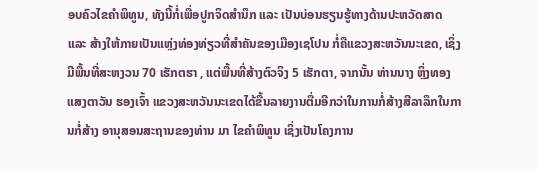ອບຄົວໄຂຄຳພິທູນ, ທັງນີ້ກໍ່ເພື່ອປູກຈິດສຳນຶກ ແລະ ເປັນບ່ອນຮຽນຮູ້ທາງດ້ານປະຫວັດສາດ ແລະ ສ້າງໃຫ້ກາຍເປັນແຫຼ່ງທ່ອງທ່ຽວທີ່ສຳຄັນຂອງເມືອງເຊໂປນ ກໍ່ຄືແຂວງສະຫວັນນະເຂດ, ເຊິ່ງມີພື້ນທີ່ສະຫງວນ 70 ເຮັກຕຮາ , ແຕ່ພື້ນທີ່ສ້າງຕົວຈິງ 5 ເຮັກຕາ, ຈາກນັ້ນ ທ່ານນາງ ຫຼິ່ງທອງ ແສງຕາວັນ ຮອງເຈົ້າ ແຂວງສະຫວັນນະເຂດໄດ້ຂື້ນລາຍງານຕື່ມອີກວ່າໃນການກໍ່ສ້າງສີລາລຶກໃນການກໍ່ສ້າງ ອານຸສອນສະຖານຂອງທ່ານ ມາ ໄຂຄຳພິທູນ ເຊິ່ງເປັນໂຄງການ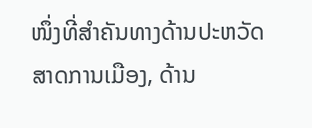ໜຶ່ງທີ່ສຳຄັນທາງດ້ານປະຫວັດສາດການເມືອງ, ດ້ານ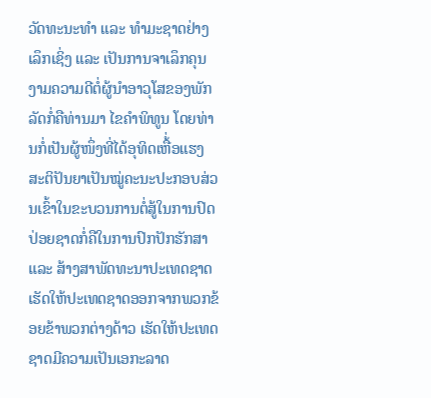ວັດທະນະທຳ ແລະ ທຳມະຊາດຢ່າງເລຶກເຊິ່ງ ແລະ ເປັນການຈາເລຶກຄຸນງາມຄວາມດີຕໍ່ຜູ້ນຳອາວຸໂສຂອງພັກລັດກໍ່ຄືທ່ານມາ ໄຂຄຳພິທູນ ໂດຍທ່ານກໍ່ເປັນຜູ້ໜຶ່ງທີ່ໄດ້ອຸທິດເຫື້່ອແຮງ ສະຕິປັນຍາເປັນໝູ່ຄະນະປະກອບສ່ວນເຂົ້າໃນຂະບວນການຕໍ່ສູ້ໃນການປົດປ່ອຍຊາດກໍ່ຄືໃນການປົກປັກຮັກສາ ແລະ ສ້າງສາພັດທະນາປະເທດຊາດເຮັດໃຫ້ປະເທດຊາດອອກຈາກພວກຂ້ອຍຂ້າພວກຕ່າງດ້າວ ເຮັດໃຫ້ປະເທດຊາດມີຄວາມເປັນເອກະລາດ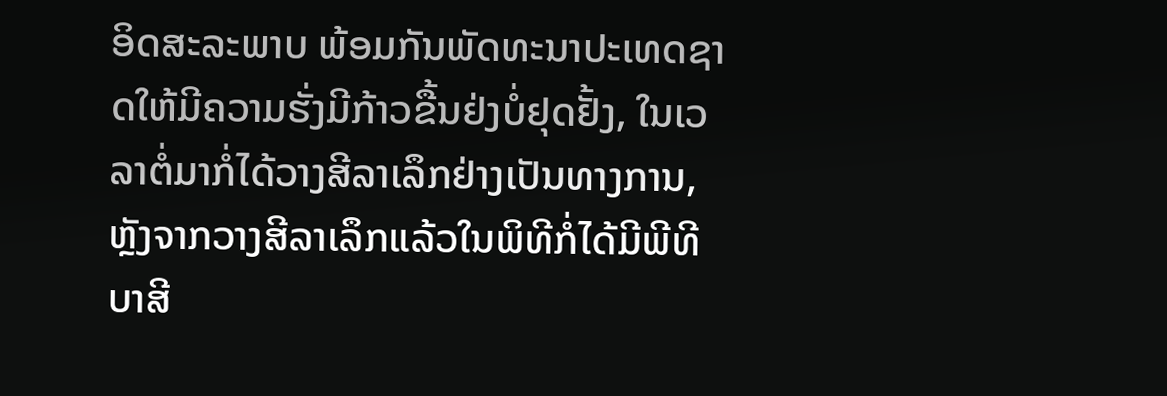ອິດສະລະພາບ ພ້ອມກັນພັດທະນາປະເທດຊາດໃຫ້ມີຄວາມຮັ່ງມີກ້າວຂື້ນຢ່ງບໍ່ຢຸດຢັ້ງ, ໃນເວລາຕໍ່ມາກໍ່ໄດ້ວາງສີລາເລຶກຢ່າງເປັນທາງການ, ຫຼັງຈາກວາງສີລາເລຶກແລ້ວໃນພິທີກໍ່ໄດ້ມີພີທີບາສີ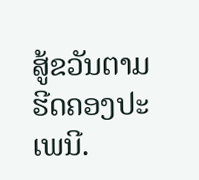ສູ້ຂວັນຕາມຮີດຄອງປະເພນີ.